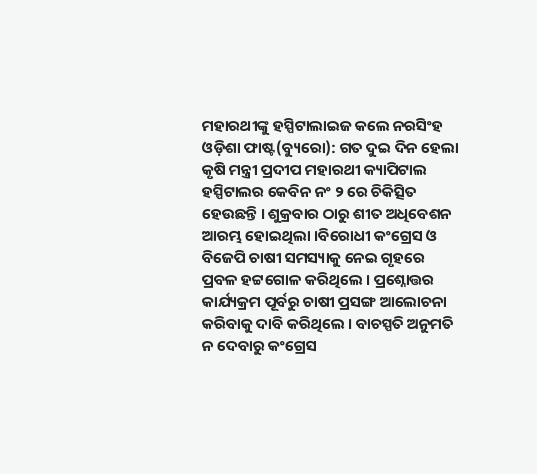ମହାରଥୀଙ୍କୁ ହସ୍ପିଟାଲାଇଜ କଲେ ନରସିଂହ
ଓଡ଼ିଶା ଫାଷ୍ଟ(ବ୍ୟୁରୋ): ଗତ ଦୁଇ ଦିନ ହେଲା କୃଷି ମନ୍ତ୍ରୀ ପ୍ରଦୀପ ମହାରଥୀ କ୍ୟାପିଟାଲ ହସ୍ପିଟାଲର କେବିନ ନଂ ୨ ରେ ଚିକିତ୍ସିତ ହେଉଛନ୍ତି । ଶୁକ୍ରବାର ଠାରୁ ଶୀତ ଅଧିବେଶନ ଆରମ୍ଭ ହୋଇଥିଲା ।ବିରୋଧୀ କଂଗ୍ରେସ ଓ ବିଜେପି ଚାଷୀ ସମସ୍ୟାକୁ ନେଇ ଗୃହରେ ପ୍ରବଳ ହଟ୍ଟଗୋଳ କରିଥିଲେ । ପ୍ରଶ୍ନୋତ୍ତର କାର୍ଯ୍ୟକ୍ରମ ପୂର୍ବରୁ ଚାଷୀ ପ୍ରସଙ୍ଗ ଆଲୋଚନା କରିବାକୁ ଦାବି କରିଥିଲେ । ବାଚସ୍ପତି ଅନୁମତି ନ ଦେବାରୁ କଂଗ୍ରେସ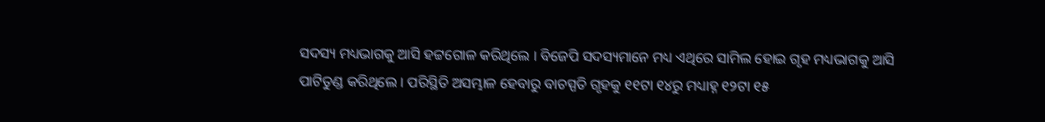ସଦସ୍ୟ ମଧ୍ୟଭାଗକୁ ଆସି ହଟ୍ଟଗୋଳ କରିଥିଲେ । ବିଜେପି ସଦସ୍ୟମାନେ ମଧ୍ୟ ଏଥିରେ ସାମିଲ ହୋଇ ଗୃହ ମଧ୍ୟଭାଗକୁ ଆସି ପାଟିତୁଣ୍ଡ କରିଥିଲେ । ପରିସ୍ଥିତି ଅସମ୍ଭାଳ ହେବାରୁ ବାଚସ୍ପତି ଗୃହକୁ ୧୧ଟା ୧୪ରୁ ମଧ୍ୟାହ୍ନ ୧୨ଟା ୧୫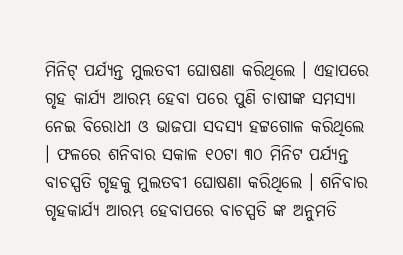ମିନିଟ୍ ପର୍ଯ୍ୟନ୍ତ ମୁଲତବୀ ଘୋଷଣା କରିଥିଲେ । ଏହାପରେ ଗୃହ କାର୍ଯ୍ୟ ଆରମ୍ଭ ହେବା ପରେ ପୁଣି ଚାଷୀଙ୍କ ସମସ୍ୟା ନେଇ ବିରୋଧୀ ଓ ଭାଜପା ସଦସ୍ୟ ହଟ୍ଟଗୋଳ କରିଥିଲେ । ଫଳରେ ଶନିବାର ସକାଳ ୧୦ଟା ୩୦ ମିନିଟ ପର୍ଯ୍ୟନ୍ତ ବାଚସ୍ପତି ଗୃହକୁ ମୁଲତବୀ ଘୋଷଣା କରିଥିଲେ । ଶନିବାର ଗୃହକାର୍ଯ୍ୟ ଆରମ୍ଭ ହେବାପରେ ବାଚସ୍ପତି ଙ୍କ ଅନୁମତି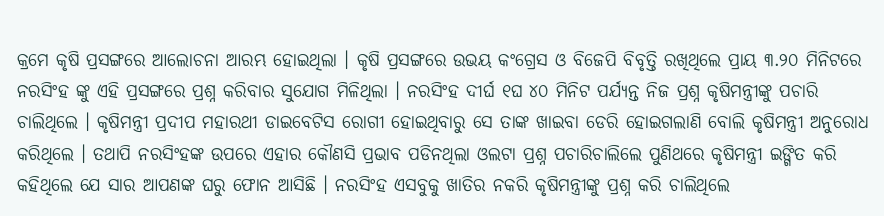କ୍ରମେ କୃଷି ପ୍ରସଙ୍ଗରେ ଆଲୋଚନା ଆରମ୍ଭ ହୋଇଥିଲା । କୃଷି ପ୍ରସଙ୍ଗରେ ଉଭୟ କଂଗ୍ରେସ ଓ ବିଜେପି ବିବୃତ୍ତି ରଖିଥିଲେ ପ୍ରାୟ ୩.୨୦ ମିନିଟରେ ନରସିଂହ ଙ୍କୁ ଏହି ପ୍ରସଙ୍ଗରେ ପ୍ରଶ୍ନ କରିବାର ସୁଯୋଗ ମିଳିଥିଲା । ନରସିଂହ ଦୀର୍ଘ ୧ଘ ୪୦ ମିନିଟ ପର୍ଯ୍ୟନ୍ତ ନିଜ ପ୍ରଶ୍ନ କୃଷିମନ୍ତ୍ରୀଙ୍କୁ ପଚାରି ଚାଲିଥିଲେ । କୃଷିମନ୍ତ୍ରୀ ପ୍ରଦୀପ ମହାରଥୀ ଡାଇବେଟିସ ରୋଗୀ ହୋଇଥିବାରୁ ସେ ତାଙ୍କ ଖାଇବା ଡେରି ହୋଇଗଲାଣି ବୋଲି କୃଷିମନ୍ତ୍ରୀ ଅନୁରୋଧ କରିଥିଲେ । ତଥାପି ନରସିଂହଙ୍କ ଉପରେ ଏହାର କୌଣସି ପ୍ରଭାବ ପଡିନଥିଲା ଓଲଟା ପ୍ରଶ୍ନ ପଚାରିଚାଲିଲେ ପୁଣିଥରେ କୃଷିମନ୍ତ୍ରୀ ଇଙ୍ଗିତ କରି କହିଥିଲେ ଯେ ସାର ଆପଣଙ୍କ ଘରୁ ଫୋନ ଆସିଛି । ନରସିଂହ ଏସବୁକୁ ଖାତିର ନକରି କୃଷିମନ୍ତ୍ରୀଙ୍କୁ ପ୍ରଶ୍ନ କରି ଚାଲିଥିଲେ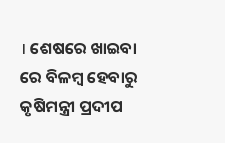। ଶେଷରେ ଖାଇବା ରେ ବିଳମ୍ବ ହେବାରୁ କୃଷିମନ୍ତ୍ରୀ ପ୍ରଦୀପ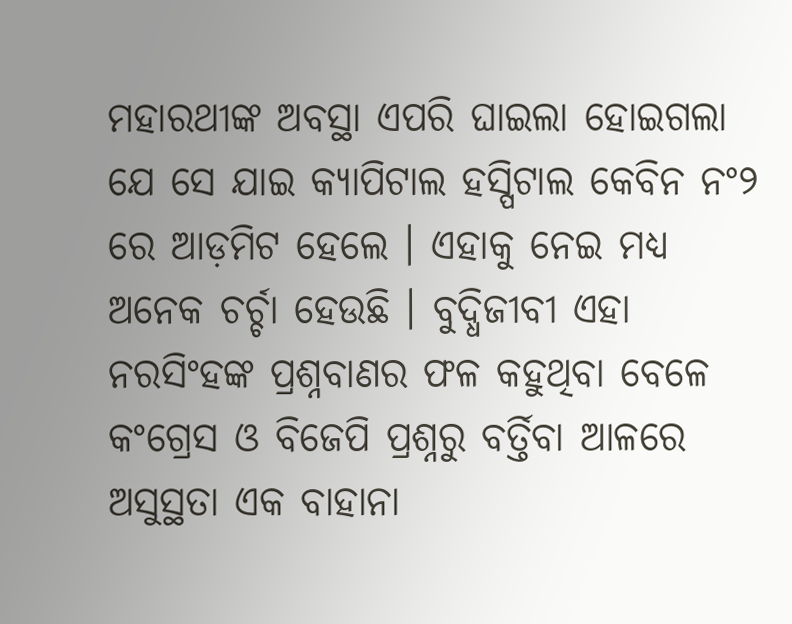ମହାରଥୀଙ୍କ ଅବସ୍ଥା ଏପରି ଘାଇଲା ହୋଇଗଲା ଯେ ସେ ଯାଇ କ୍ୟାପିଟାଲ ହସ୍ପିଟାଲ କେବିନ ନଂ୨ ରେ ଆଡ଼ମିଟ ହେଲେ । ଏହାକୁ ନେଇ ମଧ୍ୟ ଅନେକ ଚର୍ଚ୍ଚା ହେଉଛି । ବୁଦ୍ଧିଜୀବୀ ଏହା ନରସିଂହଙ୍କ ପ୍ରଶ୍ନବାଣର ଫଳ କହୁଥିବା ବେଳେ କଂଗ୍ରେସ ଓ ବିଜେପି ପ୍ରଶ୍ନରୁ ବର୍ତ୍ତିବା ଆଳରେ ଅସୁସ୍ଥତା ଏକ ବାହାନା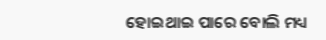ହୋଇଥାଇ ପାରେ ବୋଲି ମଧ୍ୟ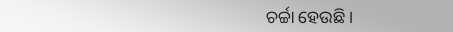ଚର୍ଚ୍ଚା ହେଉଛି ।